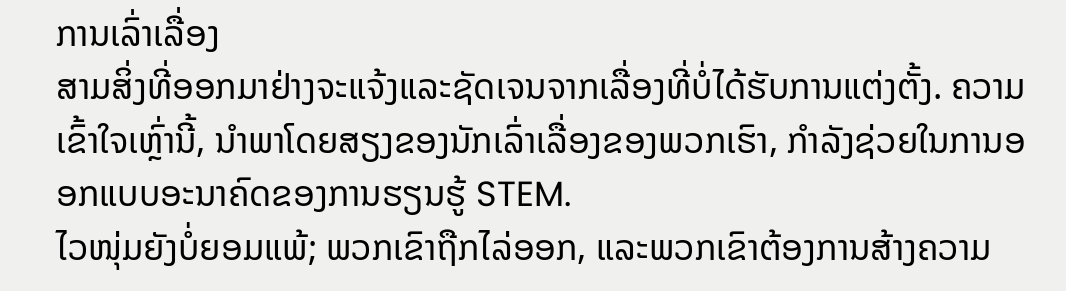ການເລົ່າເລື່ອງ
ສາມສິ່ງທີ່ອອກມາຢ່າງຈະແຈ້ງແລະຊັດເຈນຈາກເລື່ອງທີ່ບໍ່ໄດ້ຮັບການແຕ່ງຕັ້ງ. ຄວາມເຂົ້າໃຈເຫຼົ່ານີ້, ນໍາພາໂດຍສຽງຂອງນັກເລົ່າເລື່ອງຂອງພວກເຮົາ, ກໍາລັງຊ່ວຍໃນການອອກແບບອະນາຄົດຂອງການຮຽນຮູ້ STEM.
ໄວໜຸ່ມຍັງບໍ່ຍອມແພ້; ພວກເຂົາຖືກໄລ່ອອກ, ແລະພວກເຂົາຕ້ອງການສ້າງຄວາມ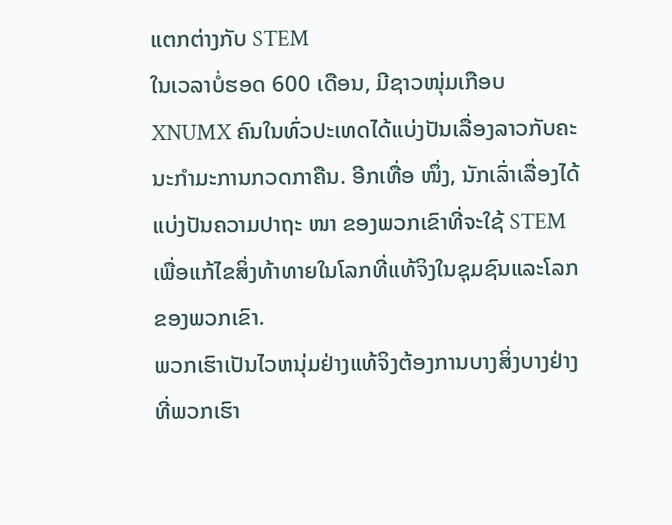ແຕກຕ່າງກັບ STEM
ໃນເວລາບໍ່ຮອດ 600 ເດືອນ, ມີຊາວໜຸ່ມເກືອບ XNUMX ຄົນໃນທົ່ວປະເທດໄດ້ແບ່ງປັນເລື່ອງລາວກັບຄະນະກຳມະການກວດກາຄືນ. ອີກເທື່ອ ໜຶ່ງ, ນັກເລົ່າເລື່ອງໄດ້ແບ່ງປັນຄວາມປາຖະ ໜາ ຂອງພວກເຂົາທີ່ຈະໃຊ້ STEM ເພື່ອແກ້ໄຂສິ່ງທ້າທາຍໃນໂລກທີ່ແທ້ຈິງໃນຊຸມຊົນແລະໂລກຂອງພວກເຂົາ.
ພວກເຮົາເປັນໄວຫນຸ່ມຢ່າງແທ້ຈິງຕ້ອງການບາງສິ່ງບາງຢ່າງທີ່ພວກເຮົາ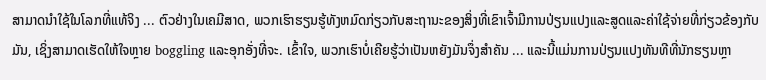ສາມາດນໍາໃຊ້ໃນໂລກທີ່ແທ້ຈິງ ... ຕົວຢ່າງໃນເຄມີສາດ, ພວກເຮົາຮຽນຮູ້ທັງຫມົດກ່ຽວກັບສະຖານະຂອງສິ່ງທີ່ເຂົາເຈົ້າມີການປ່ຽນແປງແລະສູດແລະຄ່າໃຊ້ຈ່າຍທີ່ກ່ຽວຂ້ອງກັບມັນ, ເຊິ່ງສາມາດເຮັດໃຫ້ໃຈຫຼາຍ boggling ແລະອຸກອັ່ງທີ່ຈະ. ເຂົ້າໃຈ, ພວກເຮົາບໍ່ເຄີຍຮູ້ວ່າເປັນຫຍັງມັນຈຶ່ງສໍາຄັນ ... ແລະນີ້ແມ່ນການປ່ຽນແປງທັນທີທີ່ນັກຮຽນຫຼາ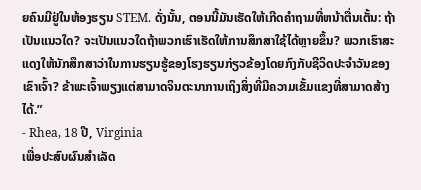ຍຄົນມີຢູ່ໃນຫ້ອງຮຽນ STEM. ດັ່ງນັ້ນ, ຕອນນີ້ມັນເຮັດໃຫ້ເກີດຄໍາຖາມທີ່ຫນ້າຕື່ນເຕັ້ນ: ຖ້າເປັນແນວໃດ? ຈະເປັນແນວໃດຖ້າພວກເຮົາເຮັດໃຫ້ການສຶກສາໃຊ້ໄດ້ຫຼາຍຂຶ້ນ? ພວກເຮົາສະແດງໃຫ້ນັກສຶກສາວ່າໃນການຮຽນຮູ້ຂອງໂຮງຮຽນກ່ຽວຂ້ອງໂດຍກົງກັບຊີວິດປະຈໍາວັນຂອງເຂົາເຈົ້າ? ຂ້າພະເຈົ້າພຽງແຕ່ສາມາດຈິນຕະນາການເຖິງສິ່ງທີ່ມີຄວາມເຂັ້ມແຂງທີ່ສາມາດສ້າງໄດ້.”
- Rhea, 18 ປີ, Virginia
ເພື່ອປະສົບຜົນສໍາເລັດ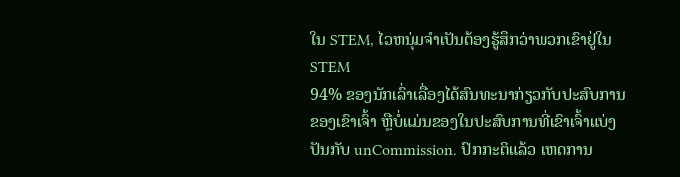ໃນ STEM, ໄວຫນຸ່ມຈໍາເປັນຕ້ອງຮູ້ສຶກວ່າພວກເຂົາຢູ່ໃນ STEM
94% ຂອງນັກເລົ່າເລື່ອງໄດ້ສົນທະນາກ່ຽວກັບປະສົບການຂອງເຂົາເຈົ້າ ຫຼືບໍ່ແມ່ນຂອງໃນປະສົບການທີ່ເຂົາເຈົ້າແບ່ງປັນກັບ unCommission. ປົກກະຕິແລ້ວ ເຫດການ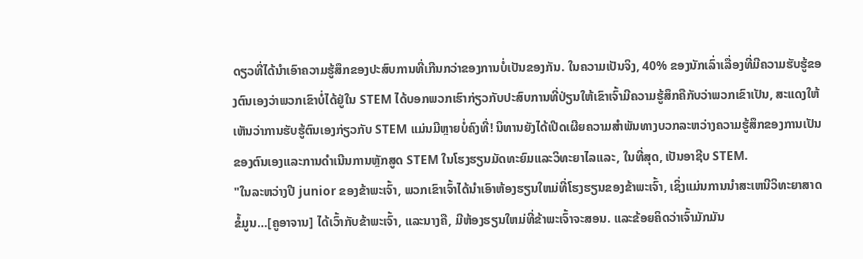ດຽວທີ່ໄດ້ນໍາເອົາຄວາມຮູ້ສຶກຂອງປະສົບການທີ່ເກີນກວ່າຂອງການບໍ່ເປັນຂອງກັນ. ໃນຄວາມເປັນຈິງ, 40% ຂອງນັກເລົ່າເລື່ອງທີ່ມີຄວາມຮັບຮູ້ຂອງຕົນເອງວ່າພວກເຂົາບໍ່ໄດ້ຢູ່ໃນ STEM ໄດ້ບອກພວກເຮົາກ່ຽວກັບປະສົບການທີ່ປ່ຽນໃຫ້ເຂົາເຈົ້າມີຄວາມຮູ້ສຶກຄືກັບວ່າພວກເຂົາເປັນ, ສະແດງໃຫ້ເຫັນວ່າການຮັບຮູ້ຕົນເອງກ່ຽວກັບ STEM ແມ່ນມີຫຼາຍບໍ່ຄົງທີ່! ນິທານຍັງໄດ້ເປີດເຜີຍຄວາມສໍາພັນທາງບວກລະຫວ່າງຄວາມຮູ້ສຶກຂອງການເປັນຂອງຕົນເອງແລະການດໍາເນີນການຫຼັກສູດ STEM ໃນໂຮງຮຽນມັດທະຍົມແລະວິທະຍາໄລແລະ, ໃນທີ່ສຸດ, ເປັນອາຊີບ STEM.
"ໃນລະຫວ່າງປີ junior ຂອງຂ້າພະເຈົ້າ, ພວກເຂົາເຈົ້າໄດ້ນໍາເອົາຫ້ອງຮຽນໃຫມ່ທີ່ໂຮງຮຽນຂອງຂ້າພະເຈົ້າ, ເຊິ່ງແມ່ນການນໍາສະເຫນີວິທະຍາສາດຂໍ້ມູນ…[ຄູອາຈານ] ໄດ້ເວົ້າກັບຂ້າພະເຈົ້າ, ແລະນາງຄື, ມີຫ້ອງຮຽນໃຫມ່ທີ່ຂ້າພະເຈົ້າຈະສອນ. ແລະຂ້ອຍຄິດວ່າເຈົ້າມັກມັນ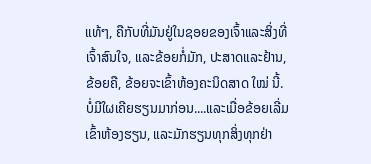ແທ້ໆ, ຄືກັບທີ່ມັນຢູ່ໃນຊອຍຂອງເຈົ້າແລະສິ່ງທີ່ເຈົ້າສົນໃຈ, ແລະຂ້ອຍກໍ່ມັກ, ປະສາດແລະຢ້ານ, ຂ້ອຍຄື, ຂ້ອຍຈະເຂົ້າຫ້ອງຄະນິດສາດ ໃໝ່ ນີ້. ບໍ່ມີໃຜເຄີຍຮຽນມາກ່ອນ....ແລະເມື່ອຂ້ອຍເລີ່ມເຂົ້າຫ້ອງຮຽນ, ແລະມັກຮຽນທຸກສິ່ງທຸກຢ່າ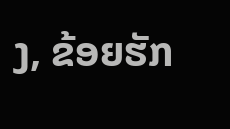ງ, ຂ້ອຍຮັກ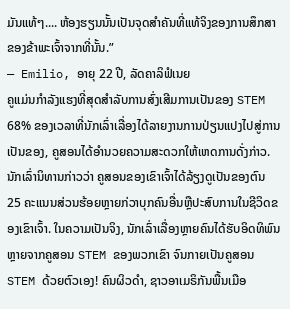ມັນແທ້ໆ.... ຫ້ອງຮຽນນັ້ນເປັນຈຸດສໍາຄັນທີ່ແທ້ຈິງຂອງການສຶກສາຂອງຂ້າພະເຈົ້າຈາກທີ່ນັ້ນ.”
— Emilio, ອາຍຸ 22 ປີ, ລັດຄາລິຟໍເນຍ
ຄູແມ່ນກຳລັງແຮງທີ່ສຸດສໍາລັບການສົ່ງເສີມການເປັນຂອງ STEM
68% ຂອງເວລາທີ່ນັກເລົ່າເລື່ອງໄດ້ລາຍງານການປ່ຽນແປງໄປສູ່ການເປັນຂອງ, ຄູສອນໄດ້ອໍານວຍຄວາມສະດວກໃຫ້ເຫດການດັ່ງກ່າວ. ນັກເລົ່ານິທານກ່າວວ່າ ຄູສອນຂອງເຂົາເຈົ້າໄດ້ລ້ຽງດູເປັນຂອງຕົນ 25 ຄະແນນສ່ວນຮ້ອຍຫຼາຍກ່ວາບຸກຄົນອື່ນຫຼືປະສົບການໃນຊີວິດຂອງເຂົາເຈົ້າ. ໃນຄວາມເປັນຈິງ, ນັກເລົ່າເລື່ອງຫຼາຍຄົນໄດ້ຮັບອິດທິພົນຫຼາຍຈາກຄູສອນ STEM ຂອງພວກເຂົາ ຈົນກາຍເປັນຄູສອນ STEM ດ້ວຍຕົວເອງ! ຄົນຜິວດຳ, ຊາວອາເມຣິກັນພື້ນເມືອ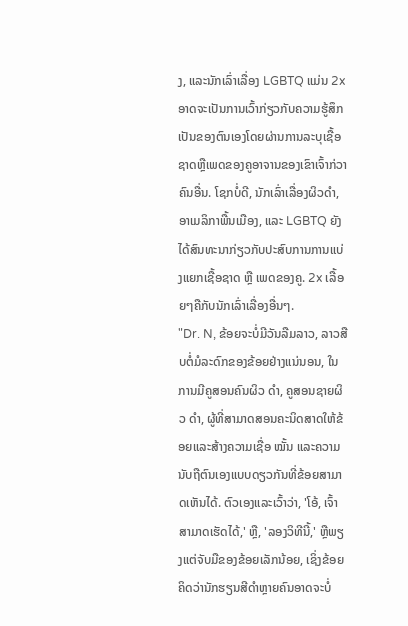ງ, ແລະນັກເລົ່າເລື່ອງ LGBTQ ແມ່ນ 2x ອາດຈະເປັນການເວົ້າກ່ຽວກັບຄວາມຮູ້ສຶກເປັນຂອງຕົນເອງໂດຍຜ່ານການລະບຸເຊື້ອຊາດຫຼືເພດຂອງຄູອາຈານຂອງເຂົາເຈົ້າກ່ວາຄົນອື່ນ. ໂຊກບໍ່ດີ, ນັກເລົ່າເລື່ອງຜິວດຳ, ອາເມລິກາພື້ນເມືອງ, ແລະ LGBTQ ຍັງໄດ້ສົນທະນາກ່ຽວກັບປະສົບການການແບ່ງແຍກເຊື້ອຊາດ ຫຼື ເພດຂອງຄູ. 2x ເລື້ອຍໆຄືກັບນັກເລົ່າເລື່ອງອື່ນໆ.
"Dr. N, ຂ້ອຍຈະບໍ່ມີວັນລືມລາວ, ລາວສືບຕໍ່ມໍລະດົກຂອງຂ້ອຍຢ່າງແນ່ນອນ, ໃນການມີຄູສອນຄົນຜິວ ດຳ, ຄູສອນຊາຍຜິວ ດຳ, ຜູ້ທີ່ສາມາດສອນຄະນິດສາດໃຫ້ຂ້ອຍແລະສ້າງຄວາມເຊື່ອ ໝັ້ນ ແລະຄວາມນັບຖືຕົນເອງແບບດຽວກັນທີ່ຂ້ອຍສາມາດເຫັນໄດ້. ຕົວເອງແລະເວົ້າວ່າ, 'ໂອ້, ເຈົ້າສາມາດເຮັດໄດ້,' ຫຼື, 'ລອງວິທີນີ້,' ຫຼືພຽງແຕ່ຈັບມືຂອງຂ້ອຍເລັກນ້ອຍ, ເຊິ່ງຂ້ອຍຄິດວ່ານັກຮຽນສີດໍາຫຼາຍຄົນອາດຈະບໍ່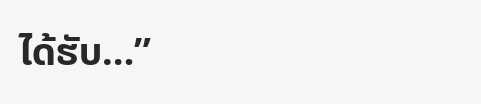ໄດ້ຮັບ…”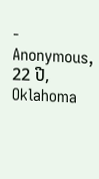- Anonymous, 22 ປີ, Oklahoma